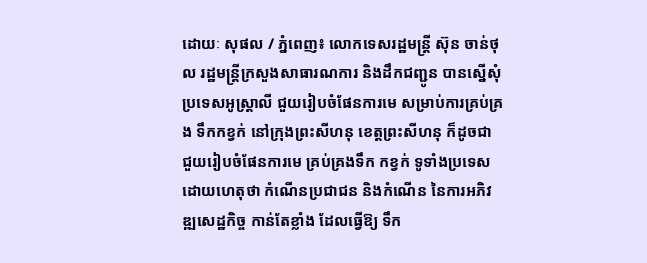ដោយៈ សុផល / ភ្នំពេញ៖ លោកទេសរដ្ឋមន្ត្រី ស៊ុន ចាន់ថុល រដ្ឋមន្ត្រីក្រសួងសាធារណការ និងដឹកជញ្ជូន បានស្នើសុំប្រទេសអូស្ត្រាលី ជួយរៀបចំផែនការមេ សម្រាប់ការគ្រប់គ្រង ទឹកកខ្វក់ នៅក្រុងព្រះសីហនុ ខេត្តព្រះសីហនុ ក៏ដូចជា ជួយរៀបចំផែនការមេ គ្រប់គ្រងទឹក កខ្វក់ ទូទាំងប្រទេស ដោយហេតុថា កំណើនប្រជាជន និងកំណើន នៃការអភិវឌ្ឍសេដ្ឋកិច្ច កាន់តែខ្លាំង ដែលធ្វើឱ្យ ទឹក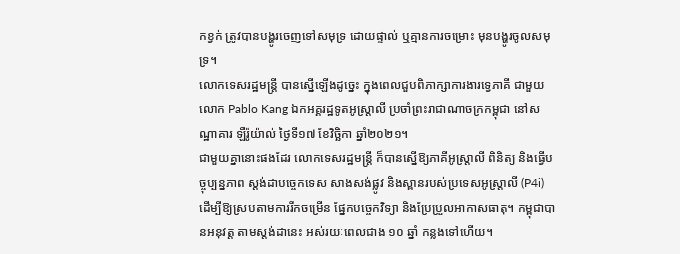កខ្វក់ ត្រូវបានបង្ហូរចេញទៅសមុទ្រ ដោយផ្ទាល់ ឬគ្មានការចម្រោះ មុនបង្ហូរចូលសមុទ្រ។
លោកទេសរដ្ឋមន្ត្រី បានស្នើឡើងដូច្នេះ ក្នុងពេលជួបពិភាក្សាការងារទ្វេភាគី ជាមួយលោក Pablo Kang ឯកអគ្គរដ្ឋទូតអូស្ត្រាលី ប្រចាំព្រះរាជាណាចក្រកម្ពុជា នៅសណ្ឋាគារ ឡឺរ៉ូយ៉ាល់ ថ្ងៃទី១៧ ខែវិច្ឆិកា ឆ្នាំ២០២១។
ជាមួយគ្នានោះផងដែរ លោកទេសរដ្ឋមន្ត្រី ក៏បានស្នើឱ្យភាគីអូស្ត្រាលី ពិនិត្យ និងធ្វើបច្ចុប្បន្នភាព ស្តង់ដាបច្ចេកទេស សាងសង់ផ្លូវ និងស្ពានរបស់ប្រទេសអូស្ត្រាលី (P4i) ដើម្បីឱ្យស្របតាមការរីកចម្រើន ផ្នែកបច្ចេកវិទ្យា និងប្រែប្រួលអាកាសធាតុ។ កម្ពុជាបានអនុវត្ត តាមស្តង់ដានេះ អស់រយៈពេលជាង ១០ ឆ្នាំ កន្លងទៅហើយ។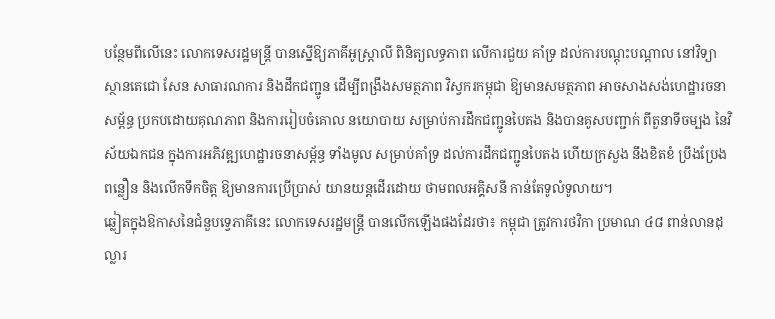បន្ថែមពីលើនេះ លោកទេសរដ្ឋមន្ត្រី បានស្នើឱ្យភាគីអូស្ត្រាលី ពិនិត្យលទ្ធភាព លើការជួយ គាំទ្រ ដល់ការបណ្តុះបណ្តាល នៅវិទ្យាស្ថានតេជោ សែន សាធារណការ និងដឹកជញ្ជូន ដើម្បីពង្រឹងសមត្ថភាព វិស្វករកម្ពុជា ឱ្យមានសមត្ថភាព អាចសាងសង់ហេដ្ឋារចនាសម្ព័ន្ធ ប្រកបដោយគុណភាព និងការរៀបចំគោល នយោបាយ សម្រាប់ការដឹកជញ្ជូនបៃតង និងបានគូសបញ្ជាក់ ពីតួនាទីចម្បង នៃវិស័យឯកជន ក្នុងការអភិវឌ្ឍហេដ្ឋារចនាសម្ព័ន្ធ ទាំងមូល សម្រាប់គាំទ្រ ដល់ការដឹកជញ្ជូនបៃតង ហើយក្រសួង នឹងខិតខំ ប្រឹងប្រែងពន្លឿន និងលើកទឹកចិត្ត ឱ្យមានការប្រើប្រាស់ យានយន្តដើរដោយ ថាមពលអគ្គិសនី កាន់តែទូលំទូលាយ។
ឆ្លៀតក្នុងឱកាសនៃជំនួបទ្វេភាគីនេះ លោកទេសរដ្ឋមន្ត្រី បានលើកឡើងផងដែរថា៖ កម្ពុជា ត្រូវការថវិកា ប្រមាណ ៤៨ ពាន់លានដុល្លារ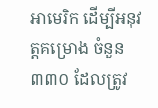អាមេរិក ដើម្បីអនុវត្តគម្រោង ចំនួន ៣៣០ ដែលត្រូវ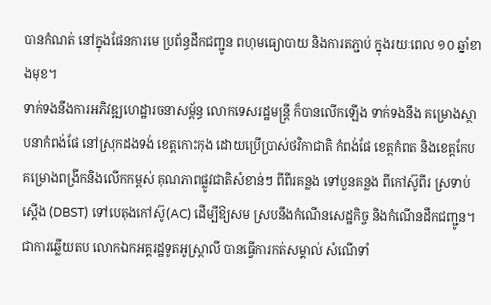បានកំណត់ នៅក្នុងផែនការមេ ប្រព័ន្ធដឹកជញ្ជូន ពហុមធ្យោបាយ និងការតភ្ជាប់ ក្នុងរយៈពេល ១០ ឆ្នាំខាងមុខ។
ទាក់ទងនឹងការអភិវឌ្ឍហេដ្ឋារចនាសម្ព័ន្ធ លោកទេសរដ្ឋមន្ត្រី ក៏បានលើកឡើង ទាក់ទងនឹង គម្រោងស្ថាបនាកំពង់ផែ នៅស្រុកដងទង់ ខេត្តកោះកុង ដោយប្រើប្រាស់ថវិកាជាតិ កំពង់ផែ ខេត្តកំពត និងខេត្តកែប គម្រោងពង្រីកនិងលើកកម្ពស់ គុណភាពផ្លូវជាតិសំខាន់ៗ ពីពីរគន្លង ទៅបួនគន្លង ពីកៅស៊ូពីរ ស្រទាប់ស្តើង (DBST) ទៅបេតុងកៅស៊ូ(AC) ដើម្បីឱ្យសម ស្របនឹងកំណើនសេដ្ឋកិច្ច និងកំណើនដឹកជញ្ជូន។
ជាការឆ្លើយតប លោកឯកអគ្គរដ្ឋទូតអូស្ត្រាលី បានធ្វើការកត់សម្គាល់ សំណើទាំ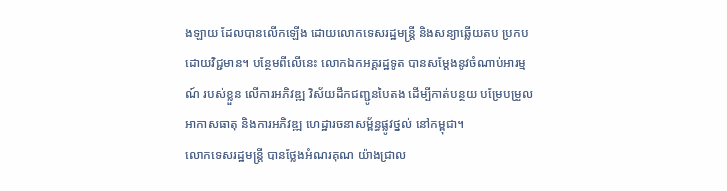ងឡាយ ដែលបានលើកឡើង ដោយលោកទេសរដ្ឋមន្ត្រី និងសន្យាឆ្លើយតប ប្រកបដោយវិជ្ជមាន។ បន្ថែមពីលើនេះ លោកឯកអគ្គរដ្ឋទូត បានសម្តែងនូវចំណាប់អារម្មណ៍ របស់ខ្លួន លើការអភិវឌ្ឍ វិស័យដឹកជញ្ជូនបៃតង ដើម្បីកាត់បន្ថយ បម្រែបម្រួលអាកាសធាតុ និងការអភិវឌ្ឍ ហេដ្ឋារចនាសម្ព័ន្ធផ្លូវថ្នល់ នៅកម្ពុជា។
លោកទេសរដ្ឋមន្ត្រី បានថ្លែងអំណរគុណ យ៉ាងជ្រាល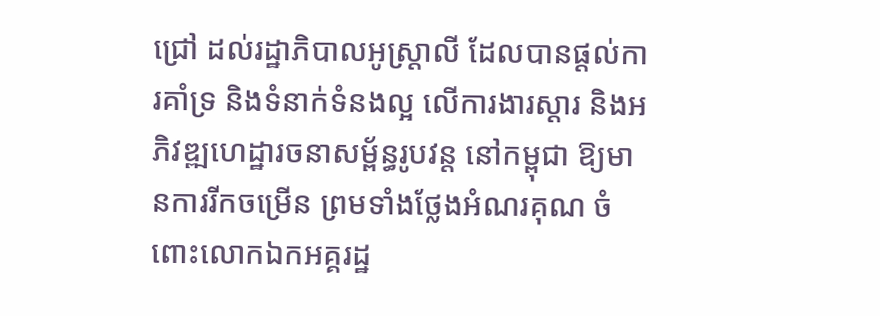ជ្រៅ ដល់រដ្ឋាភិបាលអូស្ត្រាលី ដែលបានផ្ដល់ការគាំទ្រ និងទំនាក់ទំនងល្អ លើការងារស្ដារ និងអភិវឌ្ឍហេដ្ឋារចនាសម្ព័ន្ធរូបវន្ត នៅកម្ពុជា ឱ្យមានការរីកចម្រើន ព្រមទាំងថ្លែងអំណរគុណ ចំពោះលោកឯកអគ្គរដ្ឋ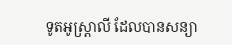ទូតអូស្ត្រាលី ដែលបានសន្យា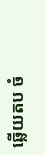ឆ្លើយតប ចំ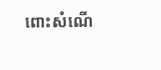ពោះសំណើ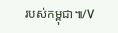របស់កម្ពុជា៕/V